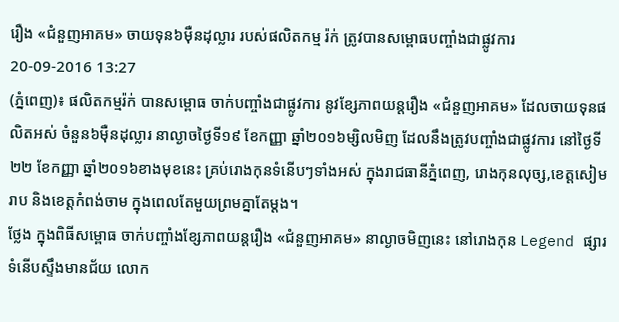រឿង «ជំនួញអាគម» ចាយទុន៦ម៉ឺនដុល្លារ របស់ផលិតកម្ម រ៉ក់ ត្រូវបានសម្ពោធបញ្ចាំងជាផ្លូវការ
20-09-2016 13:27
(ភ្នំពេញ)៖ ផលិតកម្មរ៉ក់ បានសម្ពោធ ចាក់បញ្ចាំងជាផ្លូវការ នូវខ្សែភាពយន្តរឿង «ជំនួញអាគម» ដែលចាយទុនផលិតអស់ ចំនួន៦ម៉ឺនដុល្លារ នាល្ងាចថ្ងៃទី១៩ ខែកញ្ញា ឆ្នាំ២០១៦ម្សិលមិញ ដែលនឹងត្រូវបញ្ចាំងជាផ្លូវការ នៅថ្ងៃទី២២ ខែកញ្ញា ឆ្នាំ២០១៦ខាងមុខនេះ គ្រប់រោងកុនទំនើបៗទាំងអស់ ក្នុងរាជធានីភ្នំពេញ, រោងកុនលុច្ស,ខេត្តសៀមរាប និងខេត្តកំពង់ចាម ក្នុងពេលតែមួយព្រមគ្នាតែម្ដង។
ថ្លែង ក្នុងពិធីសម្ពោធ ចាក់បញ្ចាំងខ្សែភាពយន្តរឿង «ជំនួញអាគម» នាល្ងាចមិញនេះ នៅរោងកុន Legend ផ្សារទំនើបស្ទឹងមានជ័យ លោក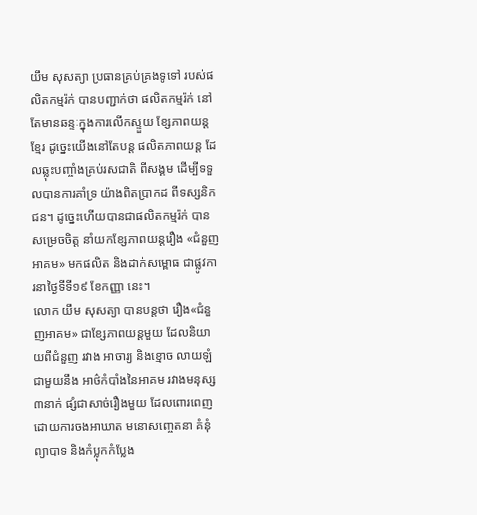យឹម សុសត្យា ប្រធានគ្រប់គ្រងទូទៅ របស់ផលិតកម្មរ៉ក់ បានបញ្ជាក់ថា ផលិតកម្មរ៉ក់ នៅតែមានឆន្ទៈក្នុងការលើកស្ទួយ ខ្សែភាពយន្តខ្មែរ ដូច្នេះយើងនៅតែបន្ត ផលិតភាពយន្ត ដែលឆ្លុះបញ្ចាំងគ្រប់រសជាតិ ពីសង្គម ដើម្បីទទួលបានការគាំទ្រ យ៉ាងពិតប្រាកដ ពីទស្សនិកជន។ ដូច្នេះហើយបានជាផលិតកម្មរ៉ក់ បានសម្រេចចិត្ត នាំយកខ្សែភាពយន្តរឿង «ជំនួញអាគម» មកផលិត និងដាក់សម្ពោធ ជាផ្លូវការនាថ្ងៃទីទី១៩ ខែកញ្ញា នេះ។
លោក យឹម សុសត្យា បានបន្តថា រឿង«ជំនួញអាគម» ជាខ្សែភាពយន្តមួយ ដែលនិយាយពីជំនួញ រវាង អាចារ្យ និងខ្មោច លាយឡំជាមួយនឹង អាថ៌កំបាំងនៃអាគម រវាងមនុស្ស៣នាក់ ផ្សំជាសាច់រឿងមួយ ដែលពោរពេញដោយការចងអាឃាត មនោសញ្ចេតនា គំនុំ ព្យាបាទ និងកំប្លុកកំប្លែង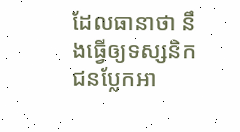ដែលធានាថា នឹងធ្វើឲ្យទស្សនិកជនប្លែកអា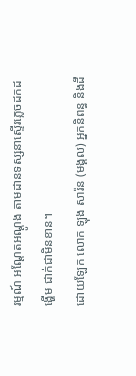រម្មណ៍ អណ្តែតអណ្តូង តាមដានទស្សនាស្ទើរភ្លេចដកដង្ហើម ជាក់ជាមិនខាន។
ដោយឡែក លោក ឡុង សារ៉ន (មង្គល) អ្នកនិពន្ធ និងដឹ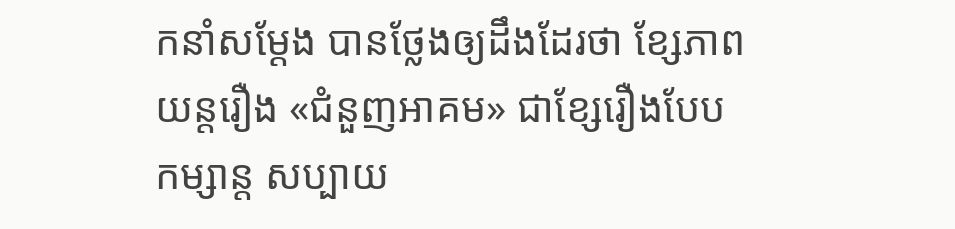កនាំសម្ដែង បានថ្លែងឲ្យដឹងដែរថា ខ្សែភាពយន្តរឿង «ជំនួញអាគម» ជាខ្សែរឿងបែបកម្សាន្ត សប្បាយ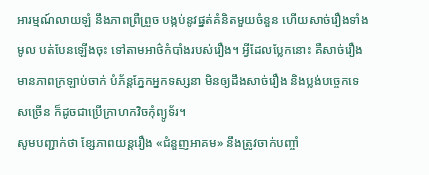អារម្មណ៍លាយឡំ នឹងភាពព្រឺព្រួច បង្កប់នូវផ្នត់គំនិតមួយចំនួន ហើយសាច់រឿងទាំងមូល បត់បែនឡើងចុះ ទៅតាមអាថ៌កំបាំងរបស់រឿង។ អ្វីដែលប្លែកនោះ គឺសាច់រឿងមានភាពក្រឡាប់ចាក់ បំភ័ន្តភ្នែកអ្នកទស្សនា មិនឲ្យដឹងសាច់រឿង និងប្លង់បច្ចេកទេសច្រើន ក៏ដូចជាប្រើក្រាហកវិចកុំព្យូទ័រ។
សូមបញ្ជាក់ថា ខ្សែភាពយន្តរឿង «ជំនួញអាគម» នឹងត្រូវចាក់បញ្ចាំ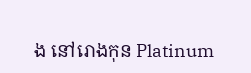ង នៅរោងកុន Platinum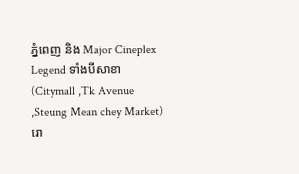ភ្នំពេញ និង Major Cineplex Legend ទាំងបីសាខា (Citymall ,Tk Avenue ,Steung Mean chey Market) រោ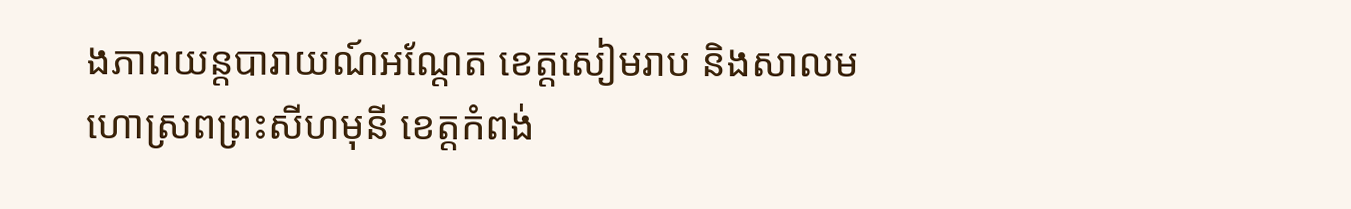ងភាពយន្តបារាយណ៍អណ្តែត ខេត្តសៀមរាប និងសាលមហោស្រពព្រះសីហមុនី ខេត្តកំពង់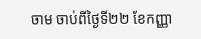ចាម ចាប់ពីថ្ងៃទី២២ ខែកញ្ញា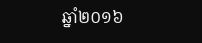ឆ្នាំ២០១៦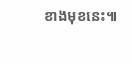ខាងមុខនេះ៕